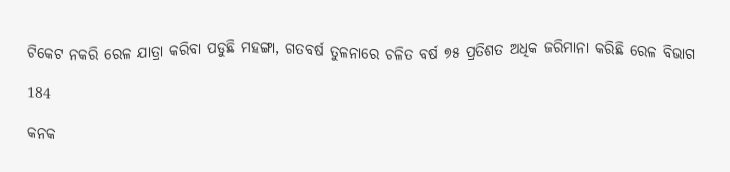ଟିକେଟ ନକରି ରେଳ ଯାତ୍ରା କରିବା ପଡୁଛି ମହଙ୍ଗା, ଗତବର୍ଷ ତୁଳନାରେ ଚଳିତ ବର୍ଷ ୭୫ ପ୍ରତିଶତ ଅଧିକ ଜରିମାନା କରିଛି ରେଳ ବିଭାଗ

184

କନକ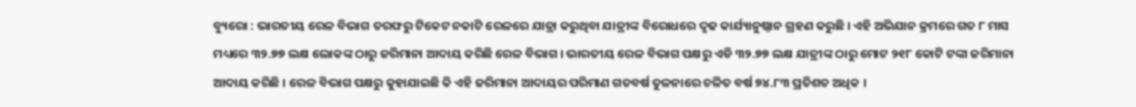ବ୍ୟୁରୋ : ଭାରତୀୟ ରେଳ ବିଭାଗ ତରଫରୁ ଟିକେଟ ନକାଟି ରେଳରେ ଯାତ୍ରା କରୁଥିବା ଯାତ୍ରୀଙ୍କ ବିରୋଧରେ ଦୃଢ କାର୍ଯ୍ୟାନୁଷ୍ଠାନ ଗ୍ରହଣ କରୁଛି । ଏହି ଅଭିଯାନ କ୍ରମରେ ଗତ ୮ ମାସ ମଧ୍ୟରେ ୩୨.୭୭ ଲକ୍ଷ ଲୋକଙ୍କ ଠାରୁ ଜରିମାନା ଆଦାୟ କରିଛି ରେଳ ବିଭାଗ । ଭାରତୀୟ ରେଳ ବିଭାଗ ପକ୍ଷରୁ ଏଡି ୩୨.୭୭ ଲକ୍ଷ ଯାତ୍ରୀଙ୍କ ଠାରୁ ମୋଟ ୨୧୮ କୋଟି ଟଙ୍କା ଜରିମାନା ଆଦାୟ କରିଛି । ରେଳ ବିଭାଗ ପକ୍ଷରୁ କୁହାଯାଇଛି କି ଏହି ଜରିମାନା ଆଦାୟର ପରିମାଣ ଗତବର୍ଷ ତୁଳନାରେ ଚଳିତ ବର୍ଷ ୭୪.୮୩ ପ୍ରତିଶତ ଅଧିକ ।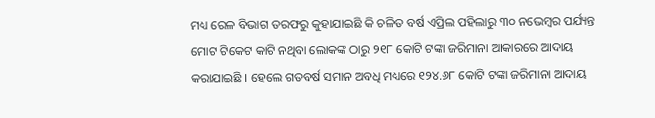ମଧ୍ୟ ରେଳ ବିଭାଗ ତରଫରୁ କୁହାଯାଇଛି କି ଚଳିତ ବର୍ଷ ଏପ୍ରିଲ ପହିଲାରୁ ୩୦ ନଭେମ୍ବର ପର୍ଯ୍ୟନ୍ତ ମୋଟ ଟିକେଟ କାଟି ନଥିବା ଲୋକଙ୍କ ଠାରୁ ୨୧୮ କୋଟି ଟଙ୍କା ଜରିମାନା ଆକାରରେ ଆଦାୟ କରାଯାଇଛି । ହେଲେ ଗତବର୍ଷ ସମାନ ଅବଧି ମଧ୍ୟରେ ୧୨୪.୬୮ କୋଟି ଟଙ୍କା ଜରିମାନା ଆଦାୟ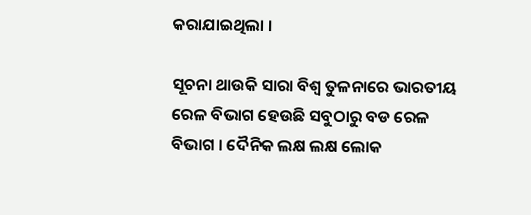କରାଯାଇଥିଲା ।

ସୂଚନା ଥାଉକି ସାରା ବିଶ୍ୱ ତୁଳନାରେ ଭାରତୀୟ ରେଳ ବିଭାଗ ହେଉଛି ସବୁଠାରୁ ବଡ ରେଳ ବିଭାଗ । ଦୈନିକ ଲକ୍ଷ ଲକ୍ଷ ଲୋକ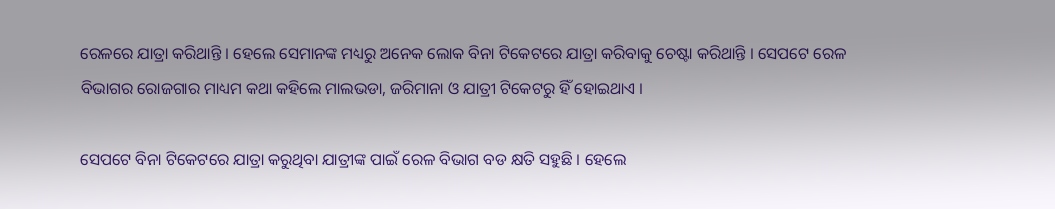ରେଳରେ ଯାତ୍ରା କରିଥାନ୍ତି । ହେଲେ ସେମାନଙ୍କ ମଧ୍ୟରୁ ଅନେକ ଲୋକ ବିନା ଟିକେଟରେ ଯାତ୍ରା କରିବାକୁ ଚେଷ୍ଟା କରିଥାନ୍ତି । ସେପଟେ ରେଳ ବିଭାଗର ରୋଜଗାର ମାଧ୍ୟମ କଥା କହିଲେ ମାଲଭଡା, ଜରିମାନା ଓ ଯାତ୍ରୀ ଟିକେଟରୁ ହିଁ ହୋଇଥାଏ ।

ସେପଟେ ବିନା ଟିକେଟରେ ଯାତ୍ରା କରୁଥିବା ଯାତ୍ରୀଙ୍କ ପାଇଁ ରେଳ ବିଭାଗ ବଡ କ୍ଷତି ସହୁଛି । ହେଲେ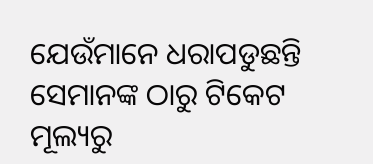ଯେଉଁମାନେ ଧରାପଡୁଛନ୍ତି ସେମାନଙ୍କ ଠାରୁ ଟିକେଟ ମୂଲ୍ୟରୁ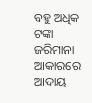ବହୁ ଅଧିକ ଟଙ୍କା ଜରିମାନା ଆକାରରେ ଆଦାୟ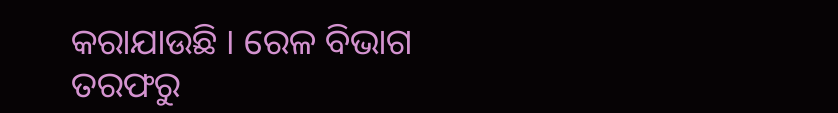କରାଯାଉଛି । ରେଳ ବିଭାଗ ତରଫରୁ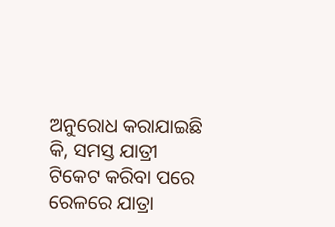ଅନୁରୋଧ କରାଯାଇଛି କି, ସମସ୍ତ ଯାତ୍ରୀ ଟିକେଟ କରିବା ପରେ ରେଳରେ ଯାତ୍ରା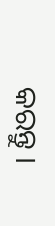କରନ୍ତୁ ।